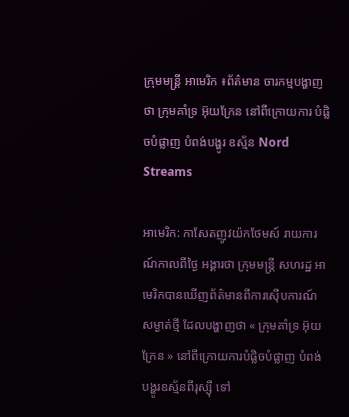ក្រុមមន្រ្តី អាមេរិក ៖ព័ត៌មាន ចារកម្មបង្ហាញថា ក្រុមគាំទ្រ អ៊ុយក្រែន នៅពីក្រោយការ បំផ្លិចបំផ្លាញ បំពង់បង្ហូរ ឧស្ម័ន Nord Streams

អាមេរិក: កាសែតញូវយ៉កថែមស៍ រាយការណ៍កាលពីថ្ងៃ អង្គារថា ក្រុមមន្ត្រី សហរដ្ឋ អាមេរិកបានឃើញព័ត៌មានពីការស៊ើបការណ៍ សម្ងាត់ថ្មី ដែលបង្ហាញថា « ក្រុមគាំទ្រ អ៊ុយក្រែន » នៅពីក្រោយការបំផ្លិចបំផ្លាញ បំពង់បង្ហូរឧស្ម័នពីរុស្ស៊ី ទៅ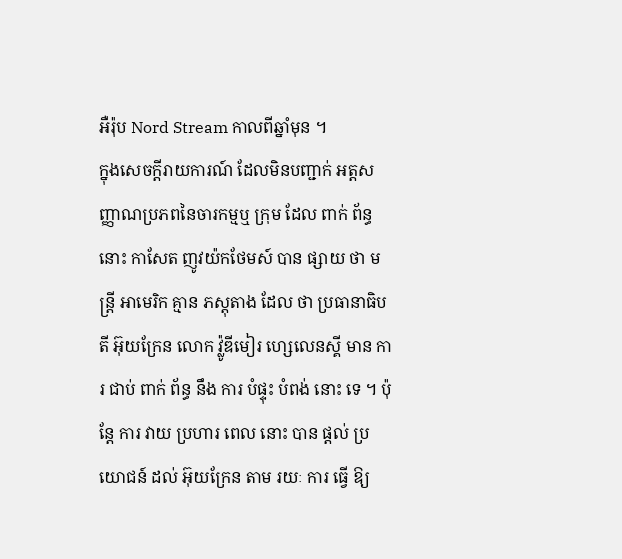អឺរ៉ុប Nord Stream កាលពីឆ្នាំមុន ។
ក្នុងសេចក្ដីរាយការណ៍ ដែលមិនបញ្ជាក់ អត្តសញ្ញាណប្រភពនៃចារកម្មឬ ក្រុម ដែល ពាក់ ព័ន្ធ នោះ កាសែត ញូវយ៉កថែមស៍ បាន ផ្សាយ ថា មន្ត្រី អាមេរិក គ្មាន ភស្តុតាង ដែល ថា ប្រធានាធិបតី អ៊ុយក្រែន លោក វ៉្លូឌីមៀរ ហ្សេលេនស្គី មាន ការ ជាប់ ពាក់ ព័ន្ធ នឹង ការ បំផ្ទុះ បំពង់ នោះ ទេ ។ ប៉ុន្តែ ការ វាយ ប្រហារ ពេល នោះ បាន ផ្ដល់ ប្រយោជន៍ ដល់ អ៊ុយក្រែន តាម រយៈ ការ ធ្វើ ឱ្យ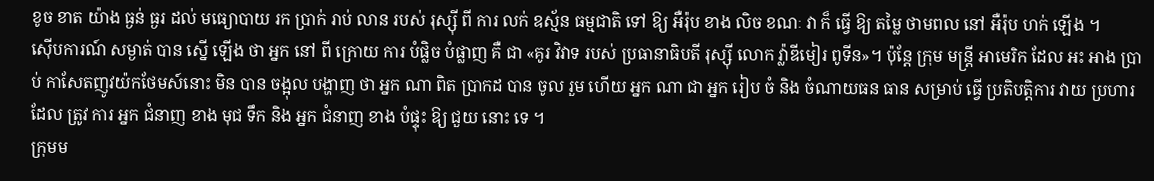ខូច ខាត យ៉ាង ធ្ងន់ ធ្ងរ ដល់ មធ្យោបាយ រក ប្រាក់ រាប់ លាន របស់ រុស្ស៊ី ពី ការ លក់ ឧស្ម័ន ធម្មជាតិ ទៅ ឱ្យ អឺរ៉ុប ខាង លិច ខណៈ វា ក៏ ធ្វើ ឱ្យ តម្លៃ ថាមពល នៅ អឺរ៉ុប ហក់ ឡើង ។
ស៊ើបការណ៍ សម្ងាត់ បាន ស្នើ ឡើង ថា អ្នក នៅ ពី ក្រោយ ការ បំផ្លិច បំផ្លាញ គឺ ជា «គូរ វិវាទ របស់ ប្រធានាធិបតី រុស្ស៊ី លោក វ្ល៉ាឌីមៀរ ពូទីន»។ ប៉ុន្តែ ក្រុម មន្រ្តី អាមេរិក ដែល អះ អាង ប្រាប់ កាសែតញូវយ៉កថែមស៍នោះ មិន បាន ចង្អុល បង្ហាញ ថា អ្នក ណា ពិត ប្រាកដ បាន ចូល រួម ហើយ អ្នក ណា ជា អ្នក រៀប ចំ និង ចំណាយធន ធាន សម្រាប់ ធ្វើ ប្រតិបត្តិការ វាយ ប្រហារ ដែល ត្រូវ ការ អ្នក ជំនាញ ខាង មុជ ទឹក និង អ្នក ជំនាញ ខាង បំផ្ទុះ ឱ្យ ជួយ នោះ ទេ ។
ក្រុមម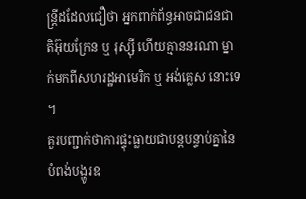ន្រ្តីដដែលជឿថា អ្នកពាក់ព័ន្ធអាចជាជនជាតិអ៊ុយក្រែន ឬ រុស្ស៊ី ហើយគ្មាននរណា ម្នាក់មកពីសហរដ្ឋអាមេរិក ឬ អង់គ្លេស នោះទេ ។
គួរបញ្ជាក់ថាការផ្ទុះធ្លាយជាបន្តបន្ទាប់គ្នានៃបំពង់បង្ហូរឧ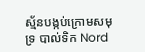ស្ម័នបង្កប់ក្រោមសមុទ្រ បាល់ទិក Nord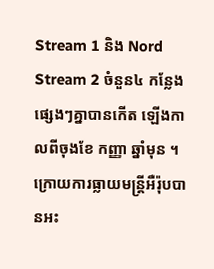Stream 1 និង Nord Stream 2 ចំនួន៤ កន្លែងផ្សេងៗគ្នាបានកើត ឡើងកាលពីចុងខែ កញ្ញា ឆ្នាំមុន ។ ក្រោយការធ្លាយមន្រ្តីអឺរ៉ុបបានអះ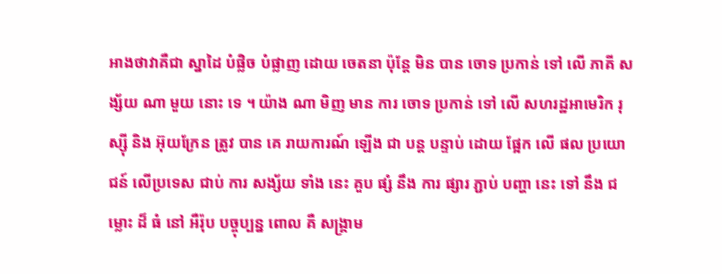អាងថាវាគឺជា ស្នាដៃ បំផ្លិច បំផ្លាញ ដោយ ចេតនា ប៉ុន្តែ មិន បាន ចោទ ប្រកាន់ ទៅ លើ ភាគី សង្ស័យ ណា មួយ នោះ ទេ ។ យ៉ាង ណា មិញ មាន ការ ចោទ ប្រកាន់ ទៅ លើ សហរដ្ឋអាមេរិក រុស្ស៊ី និង អ៊ុយក្រែន ត្រូវ បាន គេ រាយការណ៍ ឡើង ជា បន្ត បន្ទាប់ ដោយ ផ្អែក លើ ផល ប្រយោជន៍ លើប្រទេស ជាប់ ការ សង្ស័យ ទាំង នេះ គួប ផ្សំ នឹង ការ ផ្សារ ភ្ជាប់ បញ្ហា នេះ ទៅ នឹង ជម្លោះ ដ៏ ធំ នៅ អឺរ៉ុប បច្ចុប្បន្ន ពោល គឺ សង្រ្គាម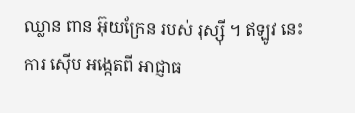ឈ្លាន ពាន អ៊ុយក្រែន របស់ រុស្ស៊ី ។ ឥឡូវ នេះ ការ ស៊ើប អង្កេតពី អាជ្ញាធ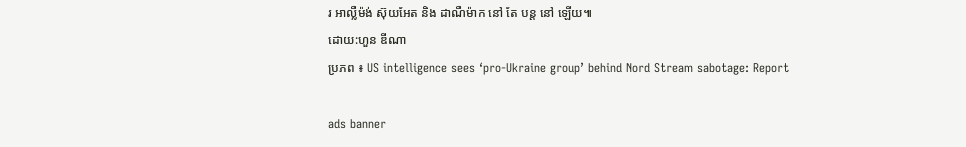រ អាល្លឺម៉ង់ ស៊ុយអែត និង ដាណឺម៉ាក នៅ តែ បន្ត នៅ ឡើយ៕
ដោយ:ហួន ឌីណា
ប្រភព ៖ US intelligence sees ‘pro-Ukraine group’ behind Nord Stream sabotage: Report

ads banner